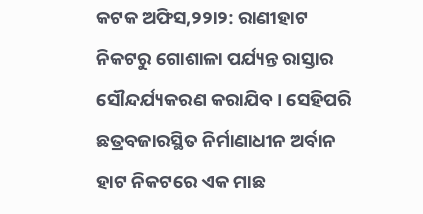କଟକ ଅଫିସ,୨୨ା୨: ରାଣୀହାଟ ନିକଟରୁ ଗୋଶାଳା ପର୍ଯ୍ୟନ୍ତ ରାସ୍ତାର ସୌନ୍ଦର୍ଯ୍ୟକରଣ କରାଯିବ। ସେହିପରି ଛତ୍ରବଜାରସ୍ଥିତ ନିର୍ମାଣାଧୀନ ଅର୍ବାନ ହାଟ ନିକଟରେ ଏକ ମାଛ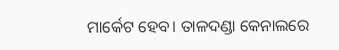ମାର୍କେଟ ହେବ। ତାଳଦଣ୍ଡା କେନାଲରେ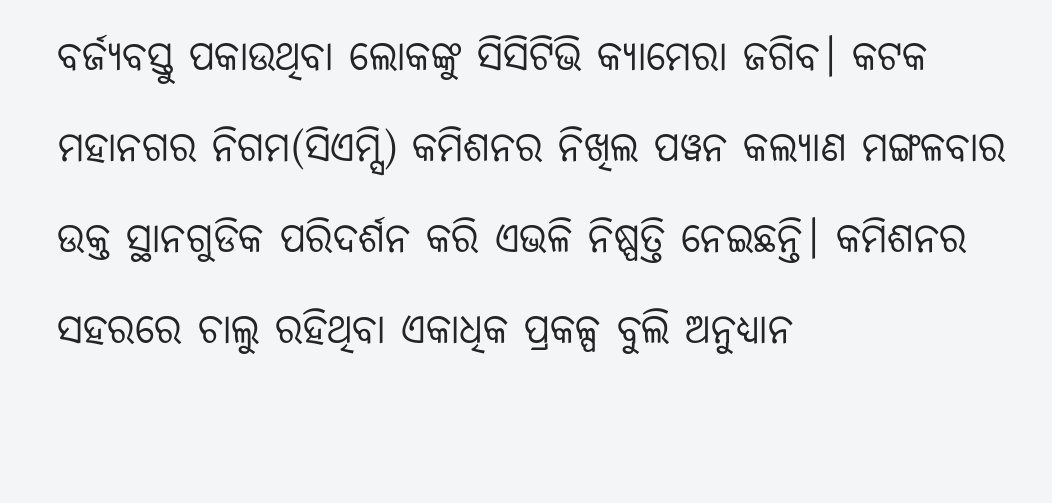ବର୍ଜ୍ୟବସ୍ତୁ ପକାଉଥିବା ଲୋକଙ୍କୁ ସିସିଟିଭି କ୍ୟାମେରା ଜଗିବ। କଟକ ମହାନଗର ନିଗମ(ସିଏମ୍ସି) କମିଶନର ନିଖିଲ ପୱନ କଲ୍ୟାଣ ମଙ୍ଗଳବାର ଉକ୍ତ ସ୍ଥାନଗୁଡିକ ପରିଦର୍ଶନ କରି ଏଭଳି ନିଷ୍ପତ୍ତି ନେଇଛନ୍ତି। କମିଶନର ସହରରେ ଚାଲୁ ରହିଥିବା ଏକାଧିକ ପ୍ରକଳ୍ପ ବୁଲି ଅନୁଧ୍ୟାନ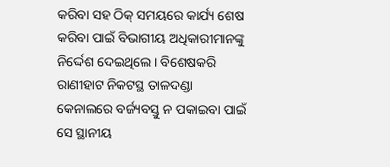କରିବା ସହ ଠିକ୍ ସମୟରେ କାର୍ଯ୍ୟ ଶେଷ କରିବା ପାଇଁ ବିଭାଗୀୟ ଅଧିକାରୀମାନଙ୍କୁ ନିର୍ଦ୍ଦେଶ ଦେଇଥିଲେ। ବିଶେଷକରି ରାଣୀହାଟ ନିକଟସ୍ଥ ତାଳଦଣ୍ଡା କେନାଲରେ ବର୍ଜ୍ୟବସ୍ତୁ ନ ପକାଇବା ପାଇଁ ସେ ସ୍ଥାନୀୟ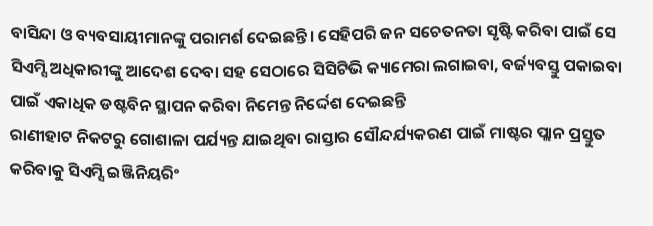ବାସିନ୍ଦା ଓ ବ୍ୟବସାୟୀମାନଙ୍କୁ ପରାମର୍ଶ ଦେଇଛନ୍ତି। ସେହିପରି ଜନ ସଚେତନତା ସୃଷ୍ଟି କରିବା ପାଇଁ ସେ ସିଏମ୍ସି ଅଧିକାରୀଙ୍କୁ ଆଦେଶ ଦେବା ସହ ସେଠାରେ ସିସିଟିଭି କ୍ୟାମେରା ଲଗାଇବା, ବର୍ଜ୍ୟବସ୍ତୁ ପକାଇବା ପାଇଁ ଏକାଧିକ ଡଷ୍ଟବିନ ସ୍ଥାପନ କରିବା ନିମେନ୍ତ ନିର୍ଦ୍ଦେଶ ଦେଇଛନ୍ତି
ରାଣୀହାଟ ନିକଟରୁ ଗୋଶାଳା ପର୍ଯ୍ୟନ୍ତ ଯାଇଥିବା ରାସ୍ତାର ସୌନ୍ଦର୍ଯ୍ୟକରଣ ପାଇଁ ମାଷ୍ଟର ପ୍ଲାନ ପ୍ରସ୍ତୁତ କରିବାକୁ ସିଏମ୍ସି ଇଞ୍ଜିନିୟରିଂ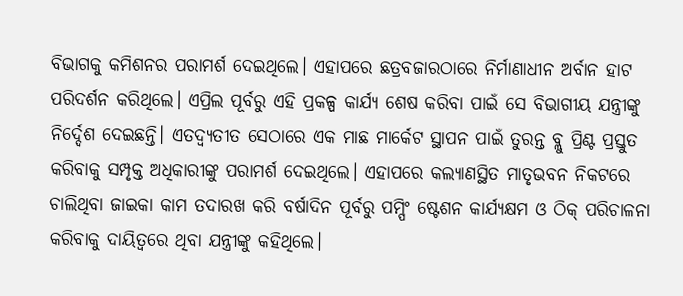ବିଭାଗକୁ କମିଶନର ପରାମର୍ଶ ଦେଇଥିଲେ। ଏହାପରେ ଛତ୍ରବଜାରଠାରେ ନିର୍ମାଣାଧୀନ ଅର୍ବାନ ହାଟ ପରିଦର୍ଶନ କରିଥିଲେ। ଏପ୍ରିଲ ପୂର୍ବରୁ ଏହି ପ୍ରକଳ୍ପ କାର୍ଯ୍ୟ ଶେଷ କରିବା ପାଇଁ ସେ ବିଭାଗୀୟ ଯନ୍ତ୍ରୀଙ୍କୁ ନିର୍ଦ୍ଦେଶ ଦେଇଛନ୍ତି। ଏତଦ୍ବ୍ୟତୀତ ସେଠାରେ ଏକ ମାଛ ମାର୍କେଟ ସ୍ଥାପନ ପାଇଁ ତୁରନ୍ତ ବ୍ଲୁ ପ୍ରିଣ୍ଟ ପ୍ରସ୍ତୁତ କରିବାକୁ ସମ୍ପୃକ୍ତ ଅଧିକାରୀଙ୍କୁ ପରାମର୍ଶ ଦେଇଥିଲେ। ଏହାପରେ କଲ୍ୟାଣସ୍ଥିତ ମାତୃଭବନ ନିକଟରେ ଚାଲିଥିବା ଜାଇକା କାମ ତଦାରଖ କରି ବର୍ଷାଦିନ ପୂର୍ବରୁ ପମ୍ପିଂ ଷ୍ଟେଶନ କାର୍ଯ୍ୟକ୍ଷମ ଓ ଠିକ୍ ପରିଚାଳନା କରିବାକୁ ଦାୟିତ୍ୱରେ ଥିବା ଯନ୍ତ୍ରୀଙ୍କୁ କହିଥିଲେ।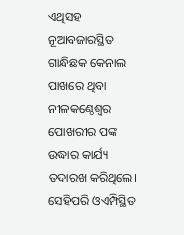ଏଥିସହ ନୂଆବଜାରସ୍ଥିତ ଗାନ୍ଧିଛକ କେନାଲ ପାଖରେ ଥିବା ନୀଳକଣ୍ଠେଶ୍ୱର ପୋଖରୀର ପଙ୍କ ଉଦ୍ଧାର କାର୍ଯ୍ୟ ତଦାରଖ କରିଥିଲେ। ସେହିପରି ଓଏମ୍ପିସ୍ଥିତ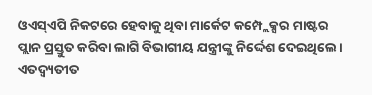ଓଏସ୍ଏପି ନିକଟରେ ହେବାକୁ ଥିବା ମାର୍କେଟ କମ୍ପ୍ଲେକ୍ସର ମାଷ୍ଟର ପ୍ଲାନ ପ୍ରସ୍ତୁତ କରିବା ଲାଗି ବିଭାଗୀୟ ଯନ୍ତ୍ରୀଙ୍କୁ ନିର୍ଦ୍ଦେଶ ଦେଇଥିଲେ। ଏତଦ୍ବ୍ୟତୀତ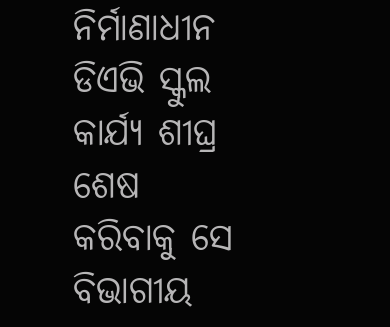ନିର୍ମାଣାଧୀନ ଡିଏଭି ସ୍କୁଲ କାର୍ଯ୍ୟ ଶୀଘ୍ର ଶେଷ କରିବାକୁ ସେ ବିଭାଗୀୟ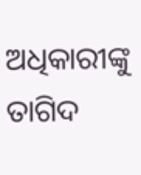ଅଧିକାରୀଙ୍କୁ ତାଗିଦ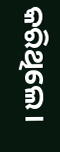କରିଥିଲେ।